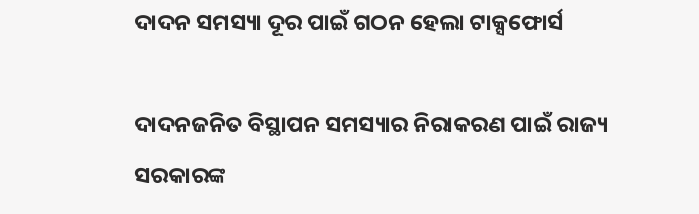ଦାଦନ ସମସ୍ୟା ଦୂର ପାଇଁ ଗଠନ ହେଲା ଟାକ୍ସଫୋର୍ସ

ଦାଦନଜନିତ ବିସ୍ଥାପନ ସମସ୍ୟାର ନିରାକରଣ ପାଇଁ ରାଜ୍ୟ ସରକାରଙ୍କ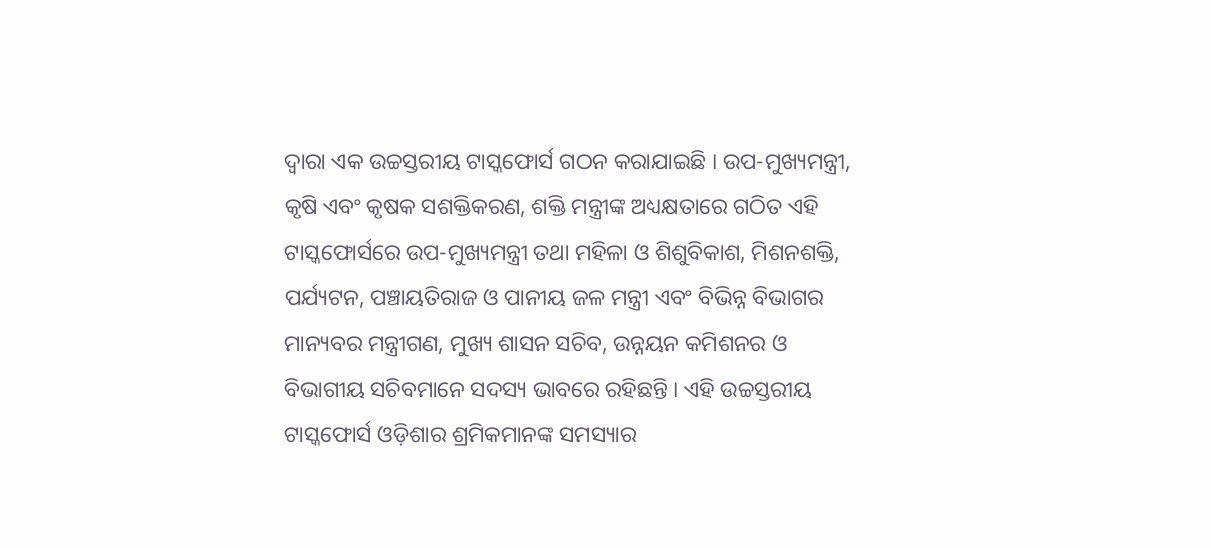ଦ୍ୱାରା ଏକ ଉଚ୍ଚସ୍ତରୀୟ ଟାସ୍କଫୋର୍ସ ଗଠନ କରାଯାଇଛି । ଉପ-ମୁଖ୍ୟମନ୍ତ୍ରୀ, କୃଷି ଏବଂ କୃଷକ ସଶକ୍ତିକରଣ, ଶକ୍ତି ମନ୍ତ୍ରୀଙ୍କ ଅଧ୍ୟକ୍ଷତାରେ ଗଠିତ ଏହି ଟାସ୍କଫୋର୍ସରେ ଉପ-ମୁଖ୍ୟମନ୍ତ୍ରୀ ତଥା ମହିଳା ଓ ଶିଶୁବିକାଶ, ମିଶନଶକ୍ତି, ପର୍ଯ୍ୟଟନ, ପଞ୍ଚାୟତିରାଜ ଓ ପାନୀୟ ଜଳ ମନ୍ତ୍ରୀ ଏବଂ ବିଭିନ୍ନ ବିଭାଗର ମାନ୍ୟବର ମନ୍ତ୍ରୀଗଣ, ମୁଖ୍ୟ ଶାସନ ସଚିବ, ଉନ୍ନୟନ କମିଶନର ଓ ବିଭାଗୀୟ ସଚିବମାନେ ସଦସ୍ୟ ଭାବରେ ରହିଛନ୍ତି । ଏହି ଉଚ୍ଚସ୍ତରୀୟ ଟାସ୍କଫୋର୍ସ ଓଡ଼ିଶାର ଶ୍ରମିକମାନଙ୍କ ସମସ୍ୟାର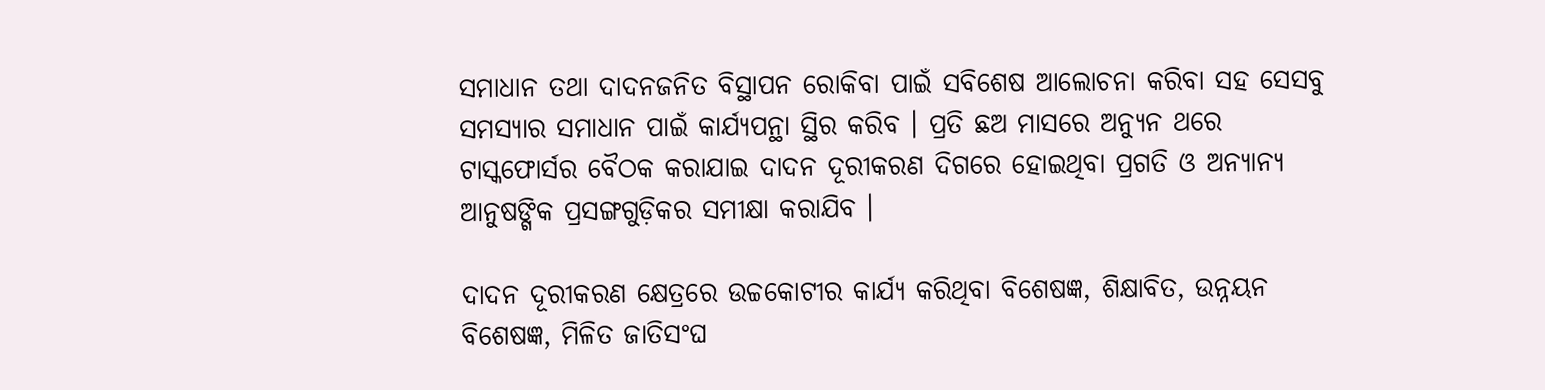ସମାଧାନ ତଥା ଦାଦନଜନିତ ବିସ୍ଥାପନ ରୋକିବା ପାଇଁ ସବିଶେଷ ଆଲୋଚନା କରିବା ସହ ସେସବୁ ସମସ୍ୟାର ସମାଧାନ ପାଇଁ କାର୍ଯ୍ୟପନ୍ଥା ସ୍ଥିର କରିବ । ପ୍ରତି ଛଅ ମାସରେ ଅନ୍ୟୁନ ଥରେ ଟାସ୍କଫୋର୍ସର ବୈଠକ କରାଯାଇ ଦାଦନ ଦୂରୀକରଣ ଦିଗରେ ହୋଇଥିବା ପ୍ରଗତି ଓ ଅନ୍ୟାନ୍ୟ ଆନୁଷଙ୍ଗିକ ପ୍ରସଙ୍ଗଗୁଡ଼ିକର ସମୀକ୍ଷା କରାଯିବ ।

ଦାଦନ ଦୂରୀକରଣ କ୍ଷେତ୍ରରେ ଉଚ୍ଚକୋଟୀର କାର୍ଯ୍ୟ କରିଥିବା ବିଶେଷଜ୍ଞ, ଶିକ୍ଷାବିତ, ଉନ୍ନୟନ ବିଶେଷଜ୍ଞ, ମିଳିତ ଜାତିସଂଘ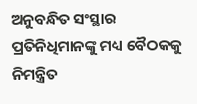ଅନୁବନ୍ଧିତ ସଂସ୍ଥାର ପ୍ରତିନିଧିମାନଙ୍କୁ ମଧ୍ୟ ବୈଠକକୁ ନିମନ୍ତ୍ରିତ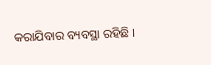କରାଯିବାର ବ୍ୟବସ୍ଥା ରହିଛି ।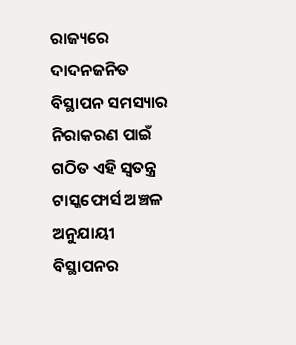ରାଜ୍ୟରେ ଦାଦନଜନିତ ବିସ୍ଥାପନ ସମସ୍ୟାର ନିରାକରଣ ପାଇଁ ଗଠିତ ଏହି ସ୍ୱତନ୍ତ୍ର ଟାସ୍କଫୋର୍ସ ଅଞ୍ଚଳ ଅନୁଯାୟୀ ବିସ୍ଥାପନର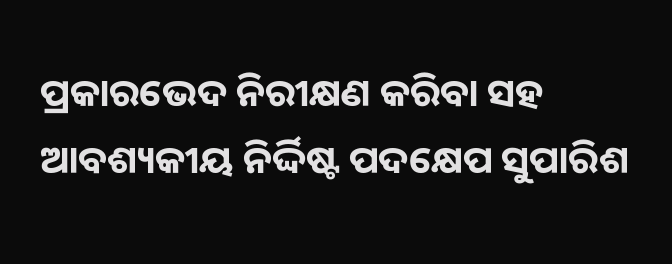ପ୍ରକାରଭେଦ ନିରୀକ୍ଷଣ କରିବା ସହ ଆବଶ୍ୟକୀୟ ନିର୍ଦ୍ଦିଷ୍ଟ ପଦକ୍ଷେପ ସୁପାରିଶ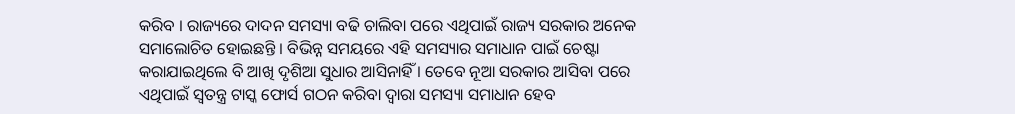କରିବ । ରାଜ୍ୟରେ ଦାଦନ ସମସ୍ୟା ବଢି ଚାଲିବା ପରେ ଏଥିପାଇଁ ରାଜ୍ୟ ସରକାର ଅନେକ ସମାଲୋଚିତ ହୋଇଛନ୍ତି । ବିଭିନ୍ନ ସମୟରେ ଏହି ସମସ୍ୟାର ସମାଧାନ ପାଇଁ ଚେଷ୍ଟା କରାଯାଇଥିଲେ ବି ଆଖି ଦୃଶିଆ ସୁଧାର ଆସିନାହିଁ । ତେବେ ନୂଆ ସରକାର ଆସିବା ପରେ ଏଥିପାଇଁ ସ୍ବତନ୍ତ୍ର ଟାସ୍କ ଫୋର୍ସ ଗଠନ କରିବା ଦ୍ବାରା ସମସ୍ୟା ସମାଧାନ ହେବ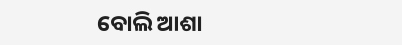ବୋଲି ଆଶା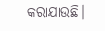କରାଯାଉଛି।